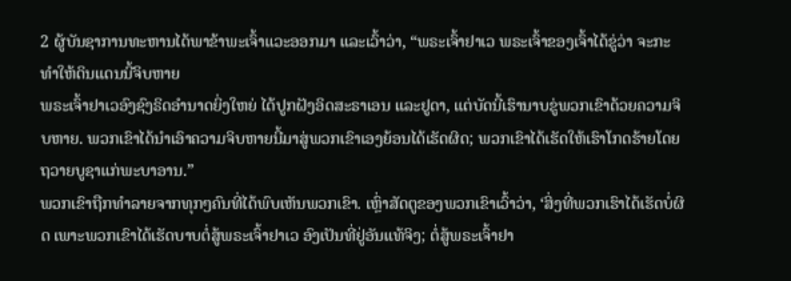2 ຜູ້ບັນຊາການທະຫານໄດ້ພາຂ້າພະເຈົ້າແວະອອກມາ ແລະເວົ້າວ່າ, “ພຣະເຈົ້າຢາເວ ພຣະເຈົ້າຂອງເຈົ້າໄດ້ຂູ່ວ່າ ຈະກະທຳໃຫ້ດິນແດນນີ້ຈິບຫາຍ
ພຣະເຈົ້າຢາເວອົງຊົງຣິດອຳນາດຍິ່ງໃຫຍ່ ໄດ້ປູກຝັງອິດສະຣາເອນ ແລະຢູດາ, ແຕ່ບັດນີ້ເຮົານາບຂູ່ພວກເຂົາດ້ວຍຄວາມຈິບຫາຍ. ພວກເຂົາໄດ້ນຳເອົາຄວາມຈິບຫາຍນີ້ມາສູ່ພວກເຂົາເອງຍ້ອນໄດ້ເຮັດຜິດ; ພວກເຂົາໄດ້ເຮັດໃຫ້ເຮົາໂກດຮ້າຍໂດຍຖວາຍບູຊາແກ່ພະບາອານ.”
ພວກເຂົາຖືກທຳລາຍຈາກທຸກໆຄົນທີ່ໄດ້ພົບເຫັນພວກເຂົາ. ເຫຼົ່າສັດຕູຂອງພວກເຂົາເວົ້າວ່າ, ‘ສິ່ງທີ່ພວກເຮົາໄດ້ເຮັດບໍ່ຜິດ ເພາະພວກເຂົາໄດ້ເຮັດບາບຕໍ່ສູ້ພຣະເຈົ້າຢາເວ ອົງເປັນທີ່ຢູ່ອັນແທ້ຈິງ; ຕໍ່ສູ້ພຣະເຈົ້າຢາ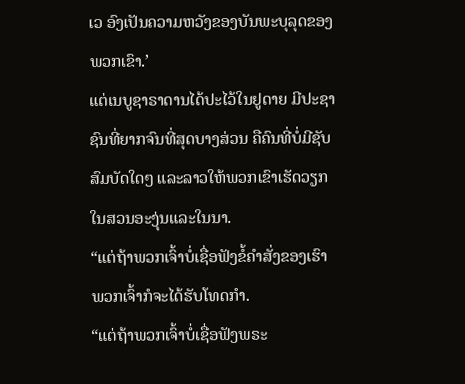ເວ ອົງເປັນຄວາມຫວັງຂອງບັນພະບຸລຸດຂອງພວກເຂົາ.’
ແຕ່ເນບູຊາຣາດານໄດ້ປະໄວ້ໃນຢູດາຍ ມີປະຊາຊົນທີ່ຍາກຈົນທີ່ສຸດບາງສ່ວນ ຄືຄົນທີ່ບໍ່ມີຊັບສົມບັດໃດໆ ແລະລາວໃຫ້ພວກເຂົາເຮັດວຽກໃນສວນອະງຸ່ນແລະໃນນາ.
“ແຕ່ຖ້າພວກເຈົ້າບໍ່ເຊື່ອຟັງຂໍ້ຄຳສັ່ງຂອງເຮົາ ພວກເຈົ້າກໍຈະໄດ້ຮັບໂທດກຳ.
“ແຕ່ຖ້າພວກເຈົ້າບໍ່ເຊື່ອຟັງພຣະ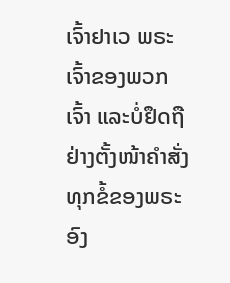ເຈົ້າຢາເວ ພຣະເຈົ້າຂອງພວກເຈົ້າ ແລະບໍ່ຢຶດຖືຢ່າງຕັ້ງໜ້າຄຳສັ່ງທຸກຂໍ້ຂອງພຣະອົງ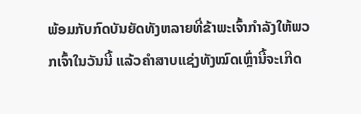ພ້ອມກັບກົດບັນຍັດທັງຫລາຍທີ່ຂ້າພະເຈົ້າກຳລັງໃຫ້ພວກເຈົ້າໃນວັນນີ້ ແລ້ວຄຳສາບແຊ່ງທັງໝົດເຫຼົ່ານີ້ຈະເກີດ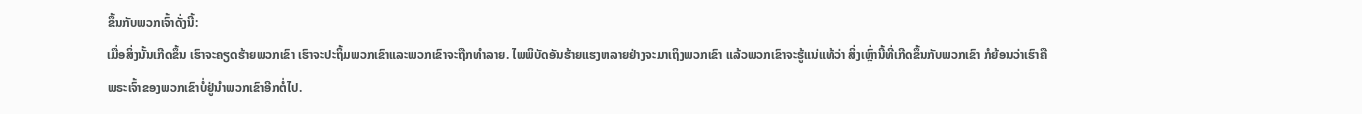ຂຶ້ນກັບພວກເຈົ້າດັ່ງນີ້:
ເມື່ອສິ່ງນັ້ນເກີດຂຶ້ນ ເຮົາຈະຄຽດຮ້າຍພວກເຂົາ ເຮົາຈະປະຖິ້ມພວກເຂົາແລະພວກເຂົາຈະຖືກທຳລາຍ. ໄພພິບັດອັນຮ້າຍແຮງຫລາຍຢ່າງຈະມາເຖິງພວກເຂົາ ແລ້ວພວກເຂົາຈະຮູ້ແນ່ແທ້ວ່າ ສິ່ງເຫຼົ່ານີ້ທີ່ເກີດຂຶ້ນກັບພວກເຂົາ ກໍຍ້ອນວ່າເຮົາຄືພຣະເຈົ້າຂອງພວກເຂົາບໍ່ຢູ່ນຳພວກເຂົາອີກຕໍ່ໄປ.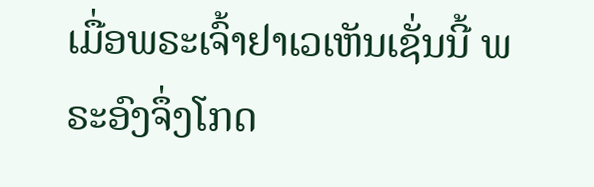ເມື່ອພຣະເຈົ້າຢາເວເຫັນເຊັ່ນນີ້ ພຣະອົງຈຶ່ງໂກດ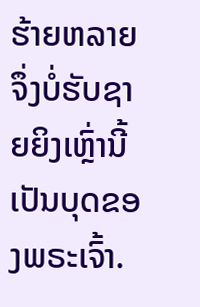ຮ້າຍຫລາຍ ຈຶ່ງບໍ່ຮັບຊາຍຍິງເຫຼົ່ານີ້ ເປັນບຸດຂອງພຣະເຈົ້າ.